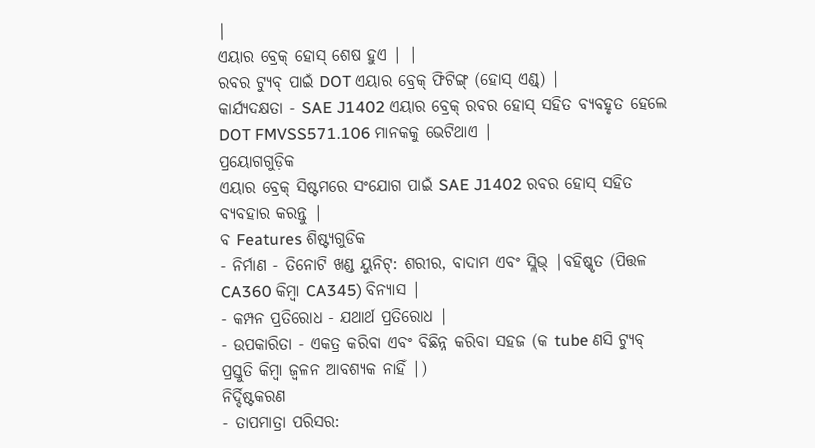|
ଏୟାର ବ୍ରେକ୍ ହୋସ୍ ଶେଷ ହୁଏ | |
ରବର ଟ୍ୟୁବ୍ ପାଇଁ DOT ଏୟାର ବ୍ରେକ୍ ଫିଟିଙ୍ଗ୍ (ହୋସ୍ ଏଣ୍ଡ୍) |
କାର୍ଯ୍ୟଦକ୍ଷତା - SAE J1402 ଏୟାର ବ୍ରେକ୍ ରବର ହୋସ୍ ସହିତ ବ୍ୟବହୃତ ହେଲେ DOT FMVSS571.106 ମାନକକୁ ଭେଟିଥାଏ |
ପ୍ରୟୋଗଗୁଡ଼ିକ
ଏୟାର ବ୍ରେକ୍ ସିଷ୍ଟମରେ ସଂଯୋଗ ପାଇଁ SAE J1402 ରବର ହୋସ୍ ସହିତ ବ୍ୟବହାର କରନ୍ତୁ |
ବ Features ଶିଷ୍ଟ୍ୟଗୁଡିକ
- ନିର୍ମାଣ - ତିନୋଟି ଖଣ୍ଡ ୟୁନିଟ୍: ଶରୀର, ବାଦାମ ଏବଂ ସ୍ଲିଭ୍ |ବହିଷ୍କୃତ (ପିତ୍ତଳ CA360 କିମ୍ବା CA345) ବିନ୍ୟାସ |
- କମ୍ପନ ପ୍ରତିରୋଧ - ଯଥାର୍ଥ ପ୍ରତିରୋଧ |
- ଉପକାରିତା - ଏକତ୍ର କରିବା ଏବଂ ବିଛିନ୍ନ କରିବା ସହଜ (କ tube ଣସି ଟ୍ୟୁବ୍ ପ୍ରସ୍ତୁତି କିମ୍ବା ଜ୍ୱଳନ ଆବଶ୍ୟକ ନାହିଁ |)
ନିର୍ଦ୍ଦିଷ୍ଟକରଣ
- ତାପମାତ୍ରା ପରିସର: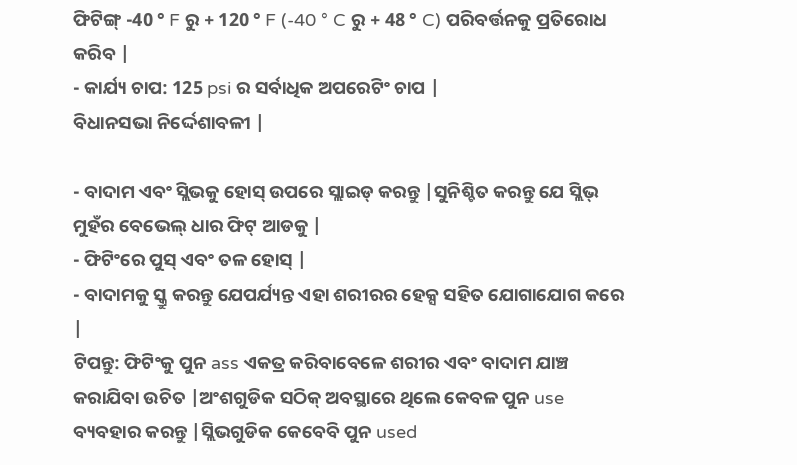ଫିଟିଙ୍ଗ୍ -40 ° F ରୁ + 120 ° F (-40 ° C ରୁ + 48 ° C) ପରିବର୍ତ୍ତନକୁ ପ୍ରତିରୋଧ କରିବ |
- କାର୍ଯ୍ୟ ଚାପ: 125 psi ର ସର୍ବାଧିକ ଅପରେଟିଂ ଚାପ |
ବିଧାନସଭା ନିର୍ଦ୍ଦେଶାବଳୀ |

- ବାଦାମ ଏବଂ ସ୍ଲିଭକୁ ହୋସ୍ ଉପରେ ସ୍ଲାଇଡ୍ କରନ୍ତୁ |ସୁନିଶ୍ଚିତ କରନ୍ତୁ ଯେ ସ୍ଲିଭ୍ ମୁହଁର ବେଭେଲ୍ ଧାର ଫିଟ୍ ଆଡକୁ |
- ଫିଟିଂରେ ପୁସ୍ ଏବଂ ତଳ ହୋସ୍ |
- ବାଦାମକୁ ସ୍କ୍ରୁ କରନ୍ତୁ ଯେପର୍ଯ୍ୟନ୍ତ ଏହା ଶରୀରର ହେକ୍ସ ସହିତ ଯୋଗାଯୋଗ କରେ |
ଟିପନ୍ତୁ: ଫିଟିଂକୁ ପୁନ ass ଏକତ୍ର କରିବାବେଳେ ଶରୀର ଏବଂ ବାଦାମ ଯାଞ୍ଚ କରାଯିବା ଉଚିତ |ଅଂଶଗୁଡିକ ସଠିକ୍ ଅବସ୍ଥାରେ ଥିଲେ କେବଳ ପୁନ use ବ୍ୟବହାର କରନ୍ତୁ |ସ୍ଲିଭଗୁଡିକ କେବେବି ପୁନ used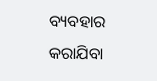ବ୍ୟବହାର କରାଯିବା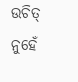ଉଚିତ୍ ନୁହେଁ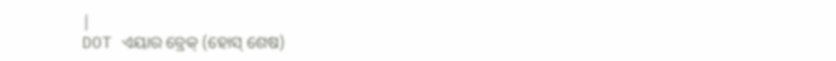|
DOT ଏୟାର ବ୍ରେକ୍ (ହୋସ୍ ଶେଷ)